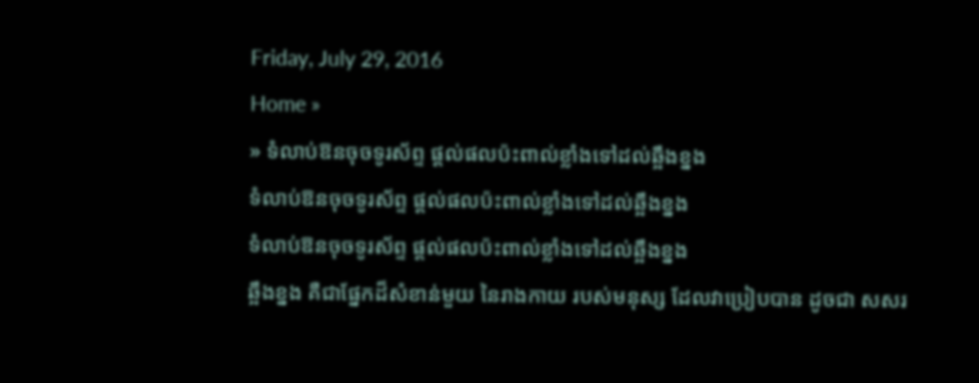Friday, July 29, 2016
Home »
» ទំលាប់ឱនចុចទូរស័ព្ទ ផ្តល់ផលប៉ះពាល់ខ្លាំងទៅដល់ឆ្អឹងខ្នង
ទំលាប់ឱនចុចទូរស័ព្ទ ផ្តល់ផលប៉ះពាល់ខ្លាំងទៅដល់ឆ្អឹងខ្នង
ទំលាប់ឱនចុចទូរស័ព្ទ ផ្តល់ផលប៉ះពាល់ខ្លាំងទៅដល់ឆ្អឹងខ្នង
ឆ្អឹងខ្នង គឺជាផ្នែកដ៏សំខាន់មួយ នៃរាងកាយ របស់មនុស្ស ដែលវាប្រៀបបាន ដូចជា សសរ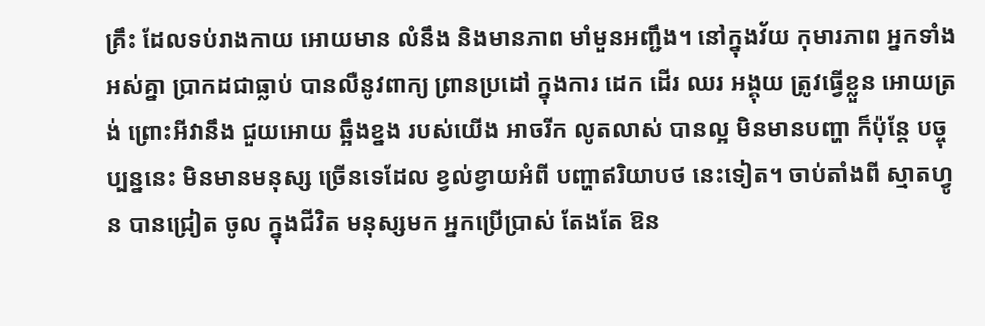គ្រឹះ ដែលទប់រាងកាយ អោយមាន លំនឹង និងមានភាព មាំមួនអញ្ជឹង។ នៅក្នុងវ័យ កុមារភាព អ្នកទាំង អស់គ្នា ប្រាកដជាធ្លាប់ បានលឺនូវពាក្យ ព្រានប្រដៅ ក្នុងការ ដេក ដើរ ឈរ អង្គុយ ត្រូវធ្វើខ្លួន អោយត្រង់ ព្រោះអីវានឹង ជួយអោយ ឆ្អឹងខ្នង របស់យើង អាចរីក លូតលាស់ បានល្អ មិនមានបញ្ហា ក៏ប៉ុន្តែ បច្ចុប្បន្ននេះ មិនមានមនុស្ស ច្រើនទេដែល ខ្វល់ខ្វាយអំពី បញ្ហាឥរិយាបថ នេះទៀត។ ចាប់តាំងពី ស្មាតហ្វូន បានជ្រៀត ចូល ក្នុងជីវិត មនុស្សមក អ្នកប្រើប្រាស់ តែងតែ ឱន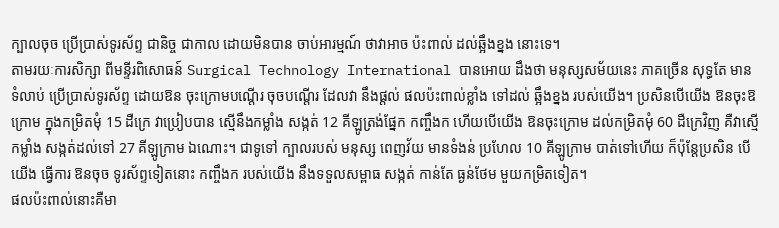ក្បាលចុច ប្រើប្រាស់ទូរស័ព្ទ ជានិច្ច ជាកាល ដោយមិនបាន ចាប់អារម្មណ៍ ថាវាអាច ប៉ះពាល់ ដល់ឆ្អឹងខ្នង នោះទេ។
តាមរយៈការសិក្សា ពីមន្ទីរពិសោធន៍ Surgical Technology International បានអោយ ដឹងថា មនុស្សសម័យនេះ ភាគច្រើន សុទ្ធតែ មានទំលាប់ ប្រើប្រាស់ទូរស័ព្ទ ដោយឱន ចុះក្រោមបណ្តើរ ចុចបណ្តើរ ដែលវា នឹងផ្តល់ ផលប៉ះពាល់ខ្លាំង ទៅដល់ ឆ្អឹងខ្នង របស់យើង។ ប្រសិនបើយើង ឱនចុះឱក្រោម ក្នុងកម្រិតមុំ 15 ដឺក្រេ វាប្រៀបបាន ស្មើនឹងកម្លាំង សង្កត់ 12 គីឡូត្រង់ផ្នែក កញ្ចឹងក ហើយបើយើង ឱនចុះក្រោម ដល់កម្រិតមុំ 60 ដឺក្រេវិញ គឺវាស្មើកម្លាំង សង្កត់ដល់ទៅ 27 គីឡូក្រាម ឯណោះ។ ជាទូទៅ ក្បាលរបស់ មនុស្ស ពេញវ័យ មានទំងន់ ប្រហែល 10 គីឡូក្រាម បាត់ទៅហើយ ក៏ប៉ុន្តែប្រសិន បើយើង ធ្វើការ ឱនចុច ទូរស័ព្ទទៀតនោះ កញ្ចឹងក របស់យើង នឹងទទួលសម្ពាធ សង្កត់ កាន់តែ ធ្ងន់ថែម មួយកម្រិតទៀត។
ផលប៉ះពាល់នោះគឺមា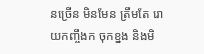នច្រើន មិនមែន ត្រឹមតែ រោយកញ្ចឹងក ចុកខ្នង និងមិ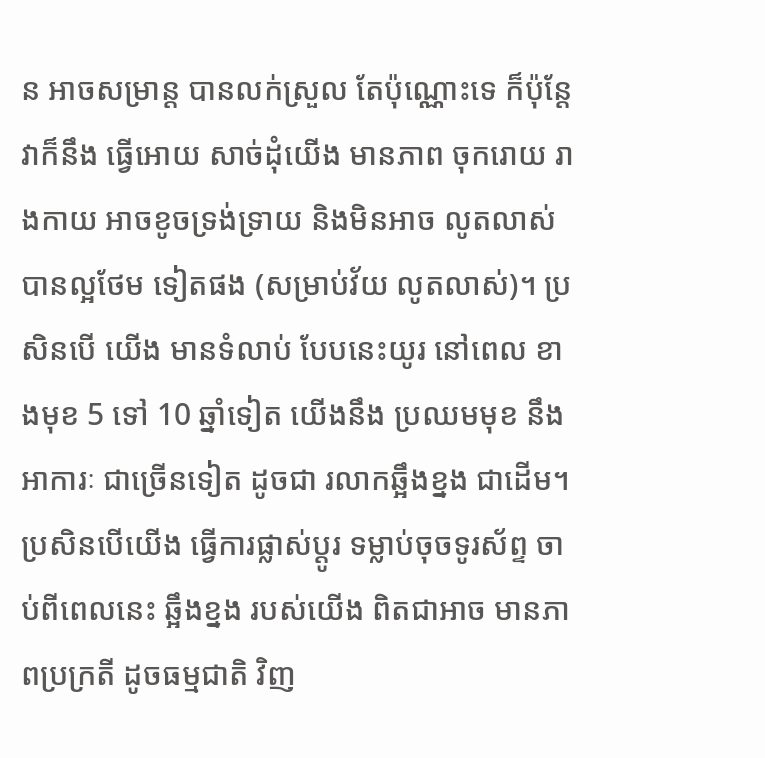ន អាចសម្រាន្ត បានលក់ស្រួល តែប៉ុណ្ណោះទេ ក៏ប៉ុន្តែ វាក៏នឹង ធ្វើអោយ សាច់ដុំយើង មានភាព ចុករោយ រាងកាយ អាចខូចទ្រង់ទ្រាយ និងមិនអាច លូតលាស់ បានល្អថែម ទៀតផង (សម្រាប់វ័យ លូតលាស់)។ ប្រសិនបើ យើង មានទំលាប់ បែបនេះយូរ នៅពេល ខាងមុខ 5 ទៅ 10 ឆ្នាំទៀត យើងនឹង ប្រឈមមុខ នឹងអាការៈ ជាច្រើនទៀត ដូចជា រលាកឆ្អឹងខ្នង ជាដើម។
ប្រសិនបើយើង ធ្វើការផ្លាស់ប្តូរ ទម្លាប់ចុចទូរស័ព្ទ ចាប់ពីពេលនេះ ឆ្អឹងខ្នង របស់យើង ពិតជាអាច មានភាពប្រក្រតី ដូចធម្មជាតិ វិញ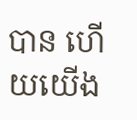បាន ហើយយើង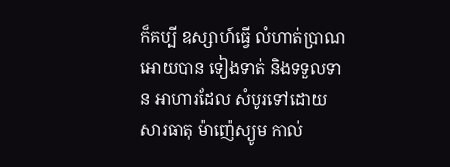ក៏គប្បី ឧស្សាហ៍ធ្វើ លំហាត់ប្រាណ អោយបាន ទៀងទាត់ និងទទួលទាន អាហារដែល សំបូរទៅដោយ សារធាតុ ម៉ាញ៉េស្យូម កាល់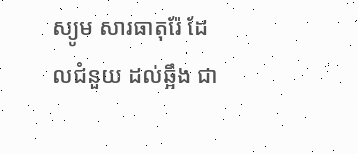ស្យូម សារធាតុរ៉ែ ដែលជំនួយ ដល់ឆ្អឹង ជា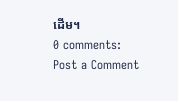ដើម។
0 comments:
Post a Comment